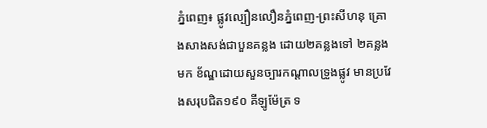ភ្នំពេញ៖ ផ្លូវល្បឿនលឿនភ្នំពេញ-ព្រះសីហនុ គ្រោងសាងសង់ជាបួនគន្លង ដោយ២គន្លងទៅ ២គន្លងមក ខ័ណ្ឌដោយសួនច្បារកណ្ដាលទ្រូងផ្លូវ មានប្រវែងសរុបជិត១៩០ គីឡូម៉ែត្រ ទ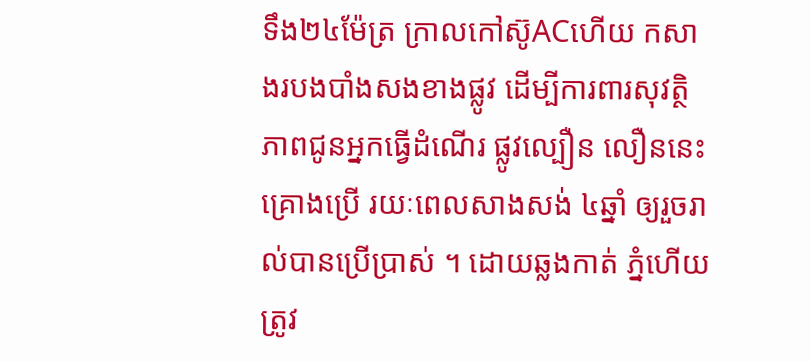ទឹង២៤ម៉ែត្រ ក្រាលកៅស៊ូACហើយ កសាងរបងបាំងសងខាងផ្លូវ ដើម្បីការពារសុវត្ថិភាពជូនអ្នកធ្វើដំណើរ ផ្លូវល្បឿន លឿននេះគ្រោងប្រើ រយៈពេលសាងសង់ ៤ឆ្នាំ ឲ្យរួចរាល់បានប្រើប្រាស់ ។ ដោយឆ្លងកាត់ ភ្នំហើយ ត្រូវ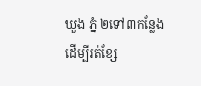ឃួង ភ្នំ ២ទៅ៣កន្លែង ដើម្បីរត់ខ្សែ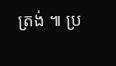ត្រង់ ៕ ប្រ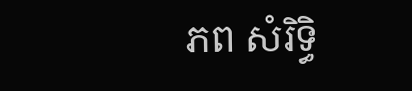ភព សំរិទ្ធិ